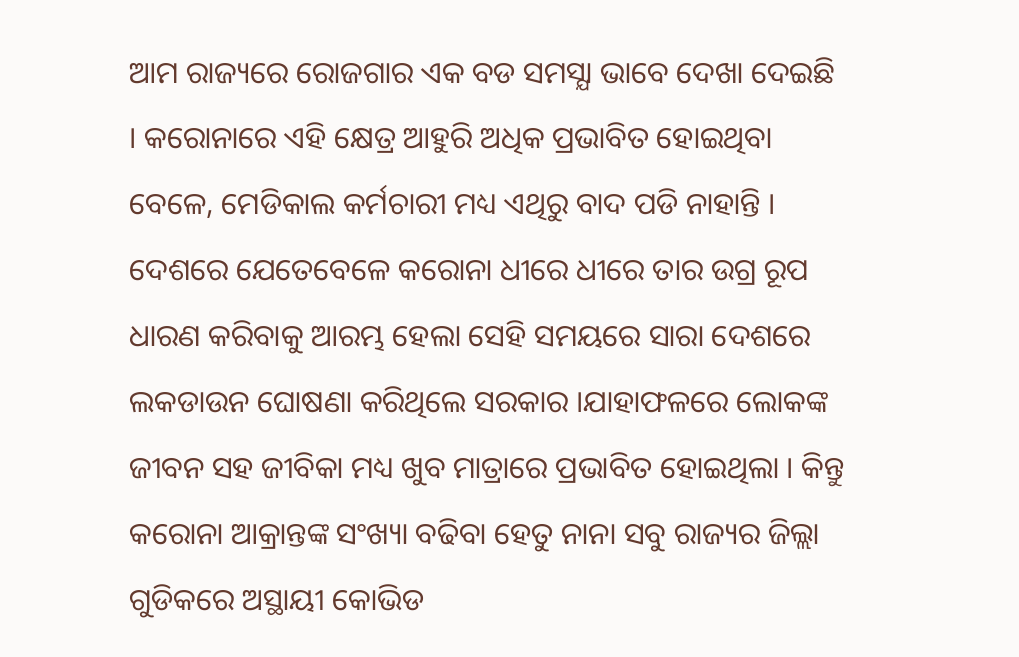ଆମ ରାଜ୍ୟରେ ରୋଜଗାର ଏକ ବଡ ସମସ୍ଯା ଭାବେ ଦେଖା ଦେଇଛି । କରୋନାରେ ଏହି କ୍ଷେତ୍ର ଆହୁରି ଅଧିକ ପ୍ରଭାବିତ ହୋଇଥିବା ବେଳେ, ମେଡିକାଲ କର୍ମଚାରୀ ମଧ୍ୟ ଏଥିରୁ ବାଦ ପଡି ନାହାନ୍ତି ।
ଦେଶରେ ଯେତେବେଳେ କରୋନା ଧୀରେ ଧୀରେ ତାର ଉଗ୍ର ରୂପ ଧାରଣ କରିବାକୁ ଆରମ୍ଭ ହେଲା ସେହି ସମୟରେ ସାରା ଦେଶରେ ଲକଡାଉନ ଘୋଷଣା କରିଥିଲେ ସରକାର ।ଯାହାଫଳରେ ଲୋକଙ୍କ ଜୀବନ ସହ ଜୀବିକା ମଧ୍ୟ ଖୁବ ମାତ୍ରାରେ ପ୍ରଭାବିତ ହୋଇଥିଲା । କିନ୍ତୁ କରୋନା ଆକ୍ରାନ୍ତଙ୍କ ସଂଖ୍ୟା ବଢିବା ହେତୁ ନାନା ସବୁ ରାଜ୍ୟର ଜିଲ୍ଲା ଗୁଡିକରେ ଅସ୍ଥାୟୀ କୋଭିଡ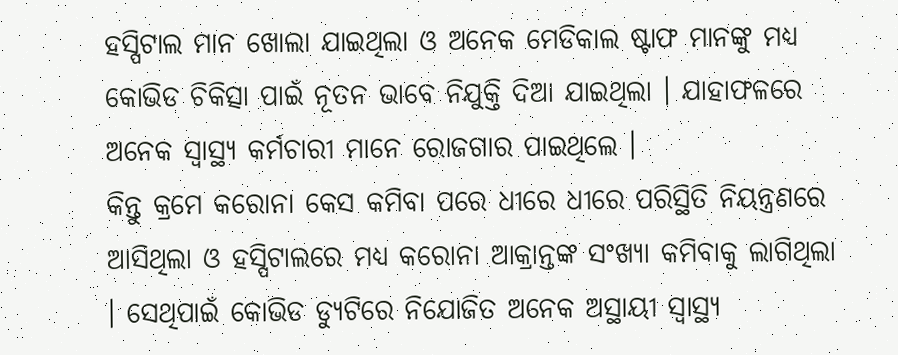ହସ୍ପିଟାଲ ମାନ ଖୋଲା ଯାଇଥିଲା ଓ ଅନେକ ମେଡିକାଲ ଷ୍ଟାଫ ମାନଙ୍କୁ ମଧ୍ୟ କୋଭିଡ ଚିକିତ୍ସା ପାଇଁ ନୂତନ ଭାବେ ନିଯୁକ୍ତି ଦିଆ ଯାଇଥିଲା । ଯାହାଫଳରେ ଅନେକ ସ୍ୱାସ୍ଥ୍ୟ କର୍ମଚାରୀ ମାନେ ରୋଜଗାର ପାଇଥିଲେ ।
କିନ୍ତୁ କ୍ରମେ କରୋନା କେସ କମିବା ପରେ ଧୀରେ ଧୀରେ ପରିସ୍ଥିତି ନିୟନ୍ତ୍ରଣରେ ଆସିଥିଲା ଓ ହସ୍ପିଟାଲରେ ମଧ୍ୟ କରୋନା ଆକ୍ରାନ୍ତଙ୍କ ସଂଖ୍ୟା କମିବାକୁ ଲାଗିଥିଲା । ସେଥିପାଇଁ କୋଭିଡ ଡ୍ଯୁଟିରେ ନିଯୋଜିତ ଅନେକ ଅସ୍ଥାୟୀ ସ୍ୱାସ୍ଥ୍ୟ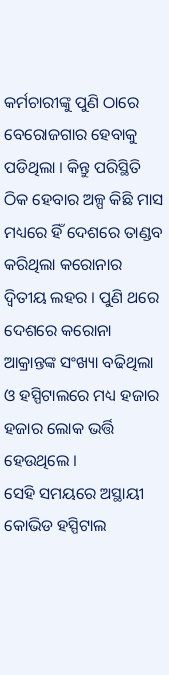କର୍ମଚାରୀଙ୍କୁ ପୁଣି ଠାରେ ବେରୋଜଗାର ହେବାକୁ ପଡିଥିଲା । କିନ୍ତୁ ପରିସ୍ଥିତି ଠିକ ହେବାର ଅଳ୍ପ କିଛି ମାସ ମଧ୍ୟରେ ହିଁ ଦେଶରେ ତାଣ୍ଡବ କରିଥିଲା କରୋନାର ଦ୍ଵିତୀୟ ଲହର । ପୁଣି ଥରେ ଦେଶରେ କରୋନା ଆକ୍ରାନ୍ତଙ୍କ ସଂଖ୍ୟା ବଢିଥିଲା ଓ ହସ୍ପିଟାଲରେ ମଧ୍ୟ ହଜାର ହଜାର ଲୋକ ଭର୍ତ୍ତି ହେଉଥିଲେ ।
ସେହି ସମୟରେ ଅସ୍ଥାୟୀ କୋଭିଡ ହସ୍ପିଟାଲ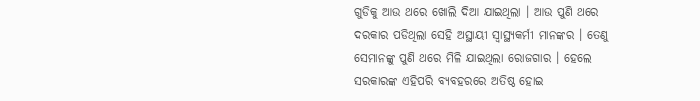ଗୁଡିକୁ ଆଉ ଥରେ ଖୋଲି ଦିଆ ଯାଇଥିଲା । ଆଉ ପୁଣି ଥରେ ଦରକାର ପଡିଥିଲା ସେହି ଅସ୍ଥାୟୀ ସ୍ୱାସ୍ଥ୍ୟକର୍ମୀ ମାନଙ୍କର । ତେଣୁ ସେମାନଙ୍କୁ ପୁଣି ଥରେ ମିଳି ଯାଇଥିଲା ରୋଜଗାର । ହେଲେ ସରକାରଙ୍କ ଏହିପରି ବ୍ଯବହରରେ ଅତିଷ୍ଠ ହୋଇ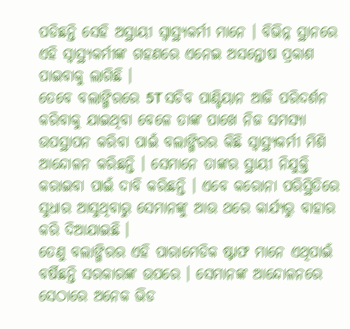ପଡିଛନ୍ତି ସେହି ଅସ୍ଥାୟୀ ସ୍ୱାସ୍ଥ୍ୟକର୍ମୀ ମାନେ । ବିଭିନ୍ନ ସ୍ଥାନରେ ଏହି ସ୍ୱାସ୍ଥ୍ୟକର୍ମୀଙ୍କ ଗହଣରେ ଏନେଇ ଅସନ୍ତୋଷ ପ୍ରକାଶ ପାଇବାକୁ ଲାଗିଛି ।
ତେବେ ବଲାଙ୍ଗିରରେ 5T ସଚିବ ପାଣ୍ଡିୟାନ ଆଜି ପରିଦର୍ଶନ କରିବାକୁ ଯାଇଥିବା ବେଳେ ତାଙ୍କ ପାଖେ ନିଜ ସମସ୍ଯା ଉପସ୍ଥାପନ କରିବା ପାଇଁ ବଲାଙ୍ଗିରର କିଛି ସ୍ୱାସ୍ଥ୍ୟକର୍ମୀ ମିଶି ଆନ୍ଦୋଳନ କରିଛନ୍ତି । ସେମାନେ ତାଙ୍କର ସ୍ଥାୟୀ ନିଯୁକ୍ତି କରାଇବା ପାଇଁ ଦାବି କରିଛନ୍ତି । ଏବେ କରୋନା ପରିସ୍ଥିତିରେ ସୁଧାର ଆସୁଥିବାରୁ ସେମାନଙ୍କୁ ଆଉ ଥରେ କାର୍ଯ୍ୟରୁ ବାହାର କରି ଦିଆଯାଇଛି ।
ତେଣୁ ବଲାଙ୍ଗିରର ଏହି ପାରାମେଡିକ ଷ୍ଟାଫ ମାନେ ଏଥିପାଇଁ ବର୍ଷିଛନ୍ତି ସରକାରଙ୍କ ଉପରେ । ସେମାନଙ୍କ ଆନ୍ଦୋଳନରେ ସେଠାରେ ଅନେକ ଭିଡ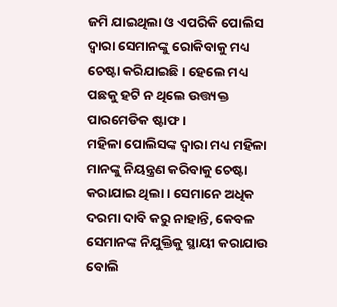ଜମି ଯାଇଥିଲା ଓ ଏପରିକି ପୋଲିସ ଦ୍ଵାରା ସେମାନଙ୍କୁ ରୋକିବାକୁ ମଧ୍ୟ ଚେଷ୍ଟା କରିଯାଇଛି । ହେଲେ ମଧ୍ୟ ପଛକୁ ହଟି ନ ଥିଲେ ଉତ୍ତ୍ୟକ୍ତ ପାରମେଡିକ ଷ୍ଟାଫ ।
ମହିଳା ପୋଲିସଙ୍କ ଦ୍ଵାରା ମଧ୍ୟ ମହିଳା ମାନଙ୍କୁ ନିୟନ୍ତ୍ରଣ କରିବାକୁ ଚେଷ୍ଟା କରାଯାଇ ଥିଲା । ସେମାନେ ଅଧିକ ଦରମା ଦାବି କରୁ ନାହାନ୍ତି, କେବଳ ସେମାନଙ୍କ ନିଯୁକ୍ତିକୁ ସ୍ଥାୟୀ କରାଯାଉ ବୋଲି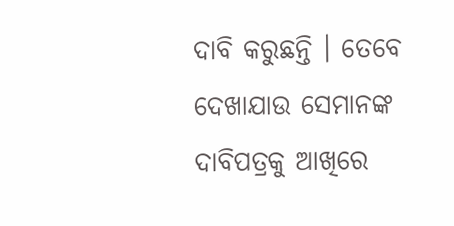ଦାବି କରୁଛନ୍ତି । ତେବେ ଦେଖାଯାଉ ସେମାନଙ୍କ ଦାବିପତ୍ରକୁ ଆଖିରେ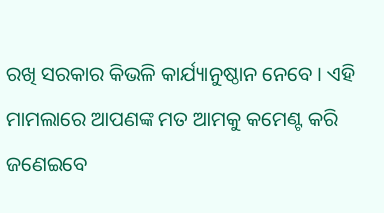ରଖି ସରକାର କିଭଳି କାର୍ଯ୍ୟାନୁଷ୍ଠାନ ନେବେ । ଏହି ମାମଲାରେ ଆପଣଙ୍କ ମତ ଆମକୁ କମେଣ୍ଟ କରି ଜଣେଇବେ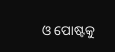ଓ ପୋଷ୍ଟକୁ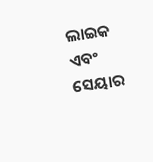ଲାଇକ ଏବଂ ସେୟାର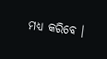ମଧ୍ୟ କରିବେ ।